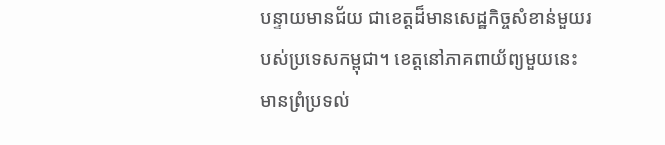បន្ទាយមានជ័យ ជាខេត្តដ៏មានសេដ្ឋកិច្ចសំខាន់មួយរបស់ប្រទេសកម្ពុជា។ ខេត្តនៅភាគពាយ័ព្យមួយនេះ មានព្រំប្រទល់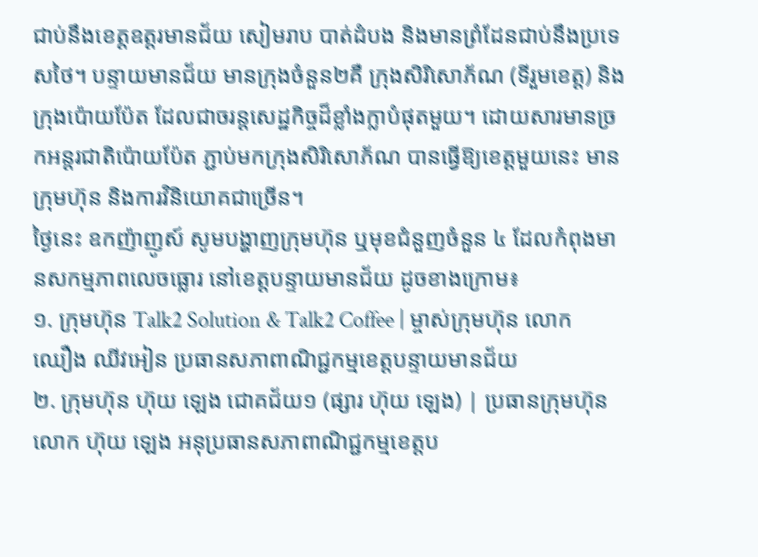ជាប់នឹងខេត្តឧត្តរមានជ័យ សៀមរាប បាត់ដំបង និងមានព្រំដែនជាប់នឹងប្រទេសថៃ។ បន្ទាយមានជ័យ មានក្រុងចំនួន២គឺ ក្រុងសិរិសោភ័ណ (ទីរួមខេត្ត) និងក្រុងប៉ោយប៉ែត ដែលជាចរន្តសេដ្ឋកិច្ចដ៏ខ្លាំងក្លាបំផុតមួយ។ ដោយសារមានច្រកអន្តរជាតិប៉ោយប៉ែត ភ្ជាប់មកក្រុងសិរិសោភ័ណ បានធ្វើឱ្យខេត្តមួយនេះ មានក្រុមហ៊ុន និងការវិនិយោគជាច្រើន។
ថ្ងៃនេះ ឧកញ៉ាញូស៍ សូមបង្ហាញក្រុមហ៊ុន ឬមុខជំនួញចំនួន ៤ ដែលកំពុងមានសកម្មភាពលេចធ្លោរ នៅខេត្តបន្ទាយមានជ័យ ដូចខាងក្រោម៖
១. ក្រុមហ៊ុន Talk2 Solution & Talk2 Coffee | ម្ចាស់ក្រុមហ៊ុន លោក ឈឿង ឈីវអៀន ប្រធានសភាពាណិជ្ជកម្មខេត្តបន្ទាយមានជ័យ
២. ក្រុមហ៊ុន ហ៊ុយ ឡេង ជោគជ័យ១ (ផ្សារ ហ៊ុយ ឡេង) | ប្រធានក្រុមហ៊ុន លោក ហ៊ុយ ឡេង អនុប្រធានសភាពាណិជ្ជកម្មខេត្តប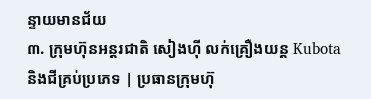ន្ទាយមានជ័យ
៣. ក្រុមហ៊ុនអន្តរជាតិ សៀងហ៊ី លក់គ្រឿងយន្ត Kubota និងជីគ្រប់ប្រភេទ | ប្រធានក្រុមហ៊ុ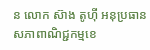ន លោក ស៊ាង តូហ៊ី អនុប្រធានសភាពាណិជ្ជកម្មខេ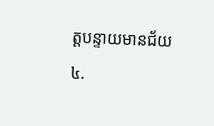ត្តបន្ទាយមានជ័យ
៤.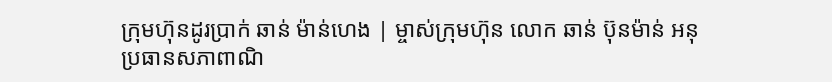ក្រុមហ៊ុនដូរប្រាក់ ឆាន់ ម៉ាន់ហេង | ម្ចាស់ក្រុមហ៊ុន លោក ឆាន់ ប៊ុនម៉ាន់ អនុប្រធានសភាពាណិ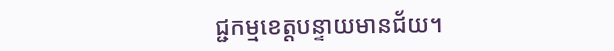ជ្ជកម្មខេត្តបន្ទាយមានជ័យ។